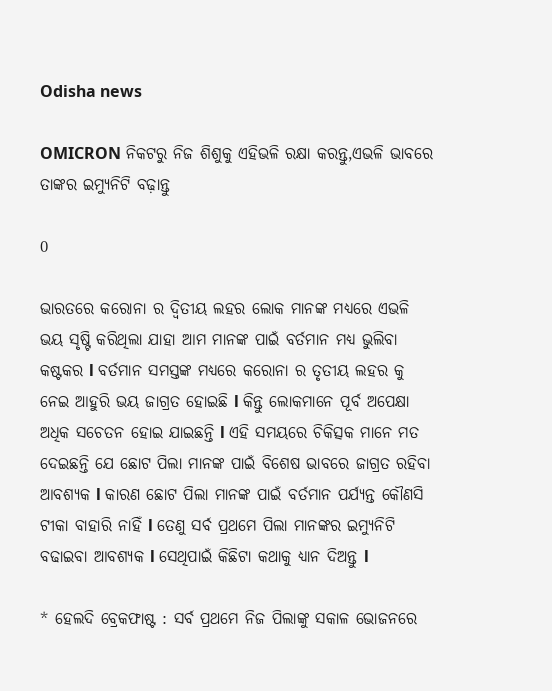Odisha news

OMICRON ନିକଟରୁ ନିଜ ଶିଶୁକୁ ଏହିଭଳି ରକ୍ଷା କରନ୍ତୁ,ଏଭଳି ଭାବରେ ତାଙ୍କର ଇମ୍ୟୁନିଟି ବଢ଼ାନ୍ତୁ

0

ଭାରତରେ କରୋନା ର ଦ୍ଵିତୀୟ ଲହର ଲୋକ ମାନଙ୍କ ମଧ୍ୟରେ ଏଭଳି ଭୟ ସୃଷ୍ଟି କରିଥିଲା ଯାହା ଆମ ମାନଙ୍କ ପାଇଁ ବର୍ତମାନ ମଧ୍ୟ ଭୁଲିବା କଷ୍ଟକର l ବର୍ତମାନ ସମସ୍ତଙ୍କ ମଧ୍ୟରେ କରୋନା ର ତୃତୀୟ ଲହର କୁ ନେଇ ଆହୁରି ଭୟ ଜାଗ୍ରତ ହୋଇଛି l କିନ୍ତୁ ଲୋକମାନେ ପୂର୍ବ ଅପେକ୍ଷା ଅଧିକ ସଚେତନ ହୋଇ ଯାଇଛନ୍ତି l ଏହି ସମୟରେ ଚିକିତ୍ସକ ମାନେ ମତ ଦେଇଛନ୍ତି ଯେ ଛୋଟ ପିଲା ମାନଙ୍କ ପାଇଁ ବିଶେଷ ଭାବରେ ଜାଗ୍ରତ ରହିବା ଆବଶ୍ୟକ l କାରଣ ଛୋଟ ପିଲା ମାନଙ୍କ ପାଇଁ ବର୍ତମାନ ପର୍ଯ୍ୟନ୍ତ କୌଣସି ଟୀକା ବାହାରି ନାହିଁ l ତେଣୁ ସର୍ବ ପ୍ରଥମେ ପିଲା ମାନଙ୍କର ଇମ୍ୟୁନିଟି ବଢାଇବା ଆବଶ୍ୟକ l ସେଥିପାଇଁ କିଛିଟା କଥାକୁ ଧ୍ୟାନ ଦିଅନ୍ତୁ l

* ହେଲଦି ବ୍ରେକଫାଷ୍ଟ : ସର୍ବ ପ୍ରଥମେ ନିଜ ପିଲାଙ୍କୁ ସକାଳ ଭୋଜନରେ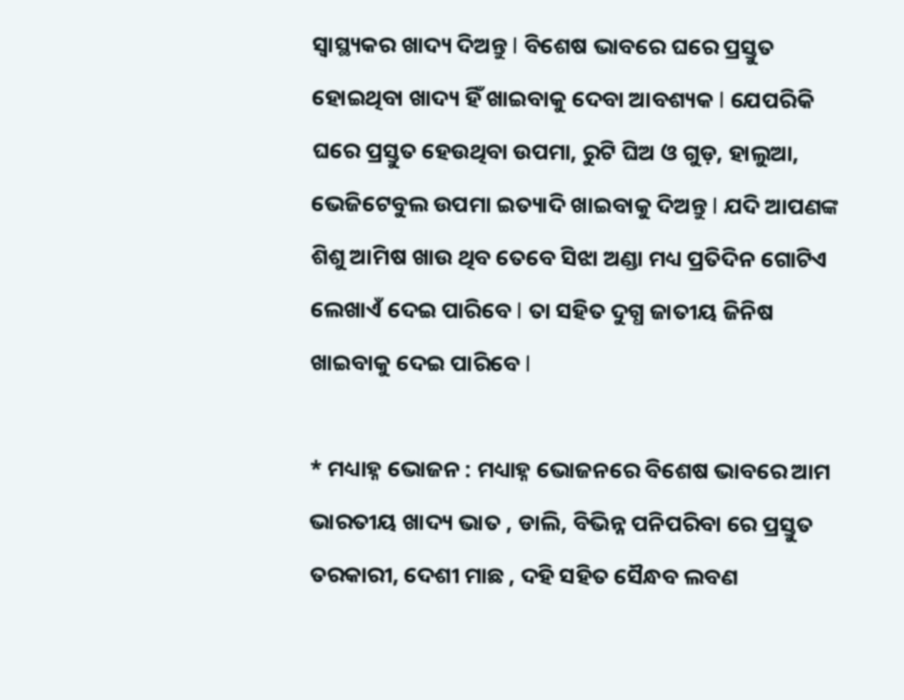ସ୍ୱାସ୍ଥ୍ୟକର ଖାଦ୍ୟ ଦିଅନ୍ତୁ l ବିଶେଷ ଭାବରେ ଘରେ ପ୍ରସ୍ତୁତ ହୋଇଥିବା ଖାଦ୍ୟ ହିଁ ଖାଇବାକୁ ଦେବା ଆବଶ୍ୟକ l ଯେପରିକି ଘରେ ପ୍ରସ୍ତୁତ ହେଉଥିବା ଉପମା, ରୁଟି ଘିଅ ଓ ଗୁଡ଼, ହାଲୁଆ, ଭେଜିଟେବୁଲ ଉପମା ଇତ୍ୟାଦି ଖାଇବାକୁ ଦିଅନ୍ତୁ l ଯଦି ଆପଣଙ୍କ ଶିଶୁ ଆମିଷ ଖାଉ ଥିବ ତେବେ ସିଝା ଅଣ୍ଡା ମଧ୍ୟ ପ୍ରତିଦିନ ଗୋଟିଏ ଲେଖାଏଁ ଦେଇ ପାରିବେ l ତା ସହିତ ଦୁଗ୍ଧ ଜାତୀୟ ଜିନିଷ ଖାଇବାକୁ ଦେଇ ପାରିବେ l

* ମଧ୍ୟାହ୍ନ ଭୋଜନ : ମଧ୍ୟାହ୍ନ ଭୋଜନରେ ବିଶେଷ ଭାବରେ ଆମ ଭାରତୀୟ ଖାଦ୍ୟ ଭାତ , ଡାଲି, ବିଭିନ୍ନ ପନିପରିବା ରେ ପ୍ରସ୍ତୁତ ତରକାରୀ, ଦେଶୀ ମାଛ , ଦହି ସହିତ ସୈନ୍ଧବ ଲବଣ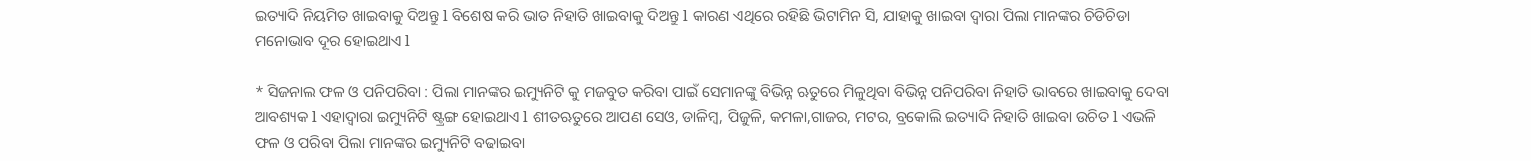ଇତ୍ୟାଦି ନିୟମିତ ଖାଇବାକୁ ଦିଅନ୍ତୁ l ବିଶେଷ କରି ଭାତ ନିହାତି ଖାଇବାକୁ ଦିଅନ୍ତୁ l କାରଣ ଏଥିରେ ରହିଛି ଭିଟାମିନ ସି, ଯାହାକୁ ଖାଇବା ଦ୍ୱାରା ପିଲା ମାନଙ୍କର ଚିଡିଚିଡା ମନୋଭାବ ଦୂର ହୋଇଥାଏ l

* ସିଜନାଲ ଫଳ ଓ ପନିପରିବା : ପିଲା ମାନଙ୍କର ଇମ୍ୟୁନିଟି କୁ ମଜବୁତ କରିବା ପାଇଁ ସେମାନଙ୍କୁ ବିଭିନ୍ନ ଋତୁରେ ମିଳୁଥିବା ବିଭିନ୍ନ ପନିପରିବା ନିହାତି ଭାବରେ ଖାଇବାକୁ ଦେବା ଆବଶ୍ୟକ l ଏହାଦ୍ୱାରା ଇମ୍ୟୁନିଟି ଷ୍ଟ୍ରଙ୍ଗ ହୋଇଥାଏ l ଶୀତଋତୁରେ ଆପଣ ସେଓ, ଡାଳିମ୍ବ, ପିଜୁଳି, କମଳା,ଗାଜର, ମଟର, ବ୍ରକୋଲି ଇତ୍ୟାଦି ନିହାତି ଖାଇବା ଉଚିତ l ଏଭଳି ଫଳ ଓ ପରିବା ପିଲା ମାନଙ୍କର ଇମ୍ୟୁନିଟି ବଢାଇବା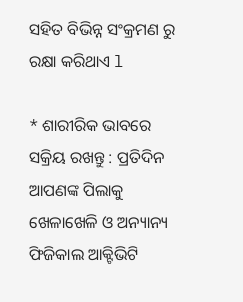ସହିତ ବିଭିନ୍ନ ସଂକ୍ରମଣ ରୁ ରକ୍ଷା କରିଥାଏ l

* ଶାରୀରିକ ଭାବରେ ସକ୍ରିୟ ରଖନ୍ତୁ : ପ୍ରତିଦିନ ଆପଣଙ୍କ ପିଲାକୁ ଖେଳାଖେଳି ଓ ଅନ୍ୟାନ୍ୟ ଫିଜିକାଲ ଆକ୍ଟିଭିଟି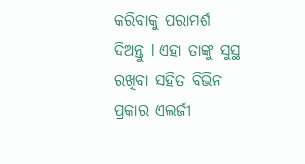କରିବାକୁ ପରାମର୍ଶ ଦିଅନ୍ତୁ l ଏହା ତାଙ୍କୁ ସୁସ୍ଥ ରଖିବା ସହିତ ବିଭିନ ପ୍ରକାର ଏଲର୍ଜୀ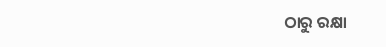ଠାରୁ ରକ୍ଷା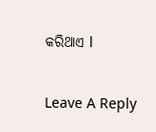କରିଥାଏ l

Leave A Reply